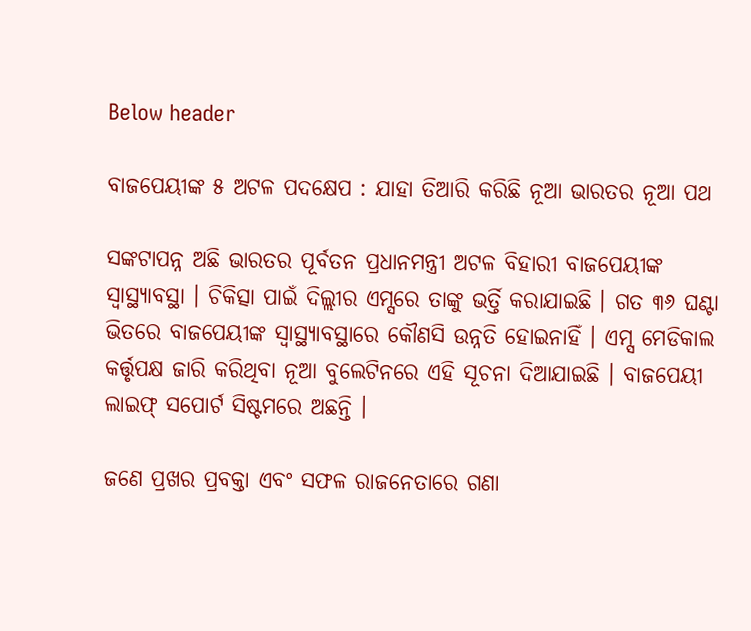Below header

ବାଜପେୟୀଙ୍କ ୫ ଅଟଳ ପଦକ୍ଷେପ : ଯାହା ତିଆରି କରିଛି ନୂଆ ଭାରତର ନୂଆ ପଥ

ସଙ୍କଟାପନ୍ନ ଅଛି ଭାରତର ପୂର୍ବତନ ପ୍ରଧାନମନ୍ତ୍ରୀ ଅଟଳ ବିହାରୀ ବାଜପେୟୀଙ୍କ ସ୍ବାସ୍ଥ୍ୟାବସ୍ଥା । ଚିକିତ୍ସା ପାଇଁ ଦିଲ୍ଲୀର ଏମ୍ସରେ ତାଙ୍କୁ ଭର୍ତ୍ତି କରାଯାଇଛି । ଗତ ୩୬ ଘଣ୍ଟା ଭିତରେ ବାଜପେୟୀଙ୍କ ସ୍ୱାସ୍ଥ୍ୟାବସ୍ଥାରେ କୌଣସି ଉନ୍ନତି ହୋଇନାହିଁ । ଏମ୍ସ ମେଡିକାଲ କର୍ତ୍ତୃପକ୍ଷ ଜାରି କରିଥିବା ନୂଆ ବୁଲେଟିନରେ ଏହି ସୂଚନା ଦିଆଯାଇଛି । ବାଜପେୟୀ ଲାଇଫ୍ ସପୋର୍ଟ ସିଷ୍ଟମରେ ଅଛନ୍ତି ।

ଜଣେ ପ୍ରଖର ପ୍ରବକ୍ତା ଏବଂ ସଫଳ ରାଜନେତାରେ ଗଣା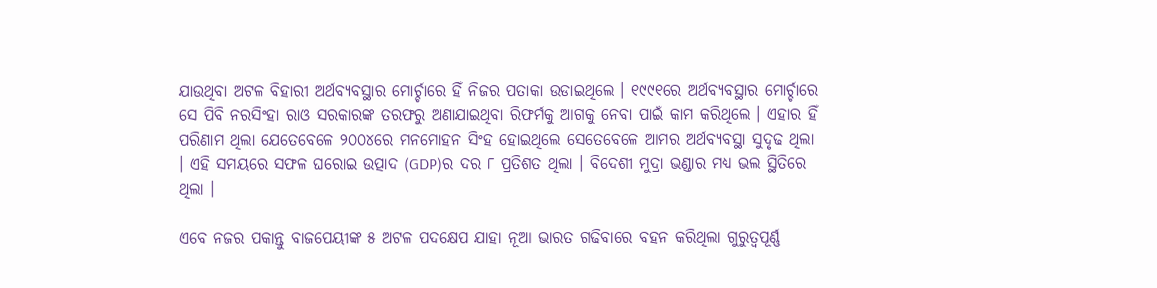ଯାଉଥିବା ଅଟଳ ବିହାରୀ ଅର୍ଥବ୍ୟବସ୍ଥାର ମୋର୍ଚ୍ଚାରେ ହିଁ ନିଜର ପତାକା ଉଡାଇଥିଲେ । ୧୯୯୧ରେ ଅର୍ଥବ୍ୟବସ୍ଥାର ମୋର୍ଚ୍ଚାରେ ସେ ପିବି ନରସିଂହା ରାଓ ସରକାରଙ୍କ ତରଫରୁ ଅଣାଯାଇଥିବା ରିଫର୍ମକୁ ଆଗକୁ ନେବା ପାଇଁ କାମ କରିଥିଲେ । ଏହାର ହିଁ ପରିଣାମ ଥିଲା ଯେତେବେଳେ ୨୦୦୪ରେ ମନମୋହନ ସିଂହ ହୋଇଥିଲେ ସେତେବେଳେ ଆମର ଅର୍ଥବ୍ୟବସ୍ଥା ସୁଦୃଢ ଥିଲା । ଏହି ସମୟରେ ସଫଳ ଘରୋଇ ଉତ୍ପାଦ (GDP)ର ଦର ୮ ପ୍ରତିଶତ ଥିଲା । ବିଦେଶୀ ମୁଦ୍ରା ଭଣ୍ଡାର ମଧ୍ୟ ଭଲ ସ୍ଥିତିରେ ଥିଲା ।

ଏବେ ନଜର ପକାନ୍ତୁ ବାଜପେୟୀଙ୍କ ୫ ଅଟଳ ପଦକ୍ଷେପ ଯାହା ନୂଆ ଭାରତ ଗଢିବାରେ ବହନ କରିଥିଲା ଗୁରୁତ୍ବପୂର୍ଣ୍ଣ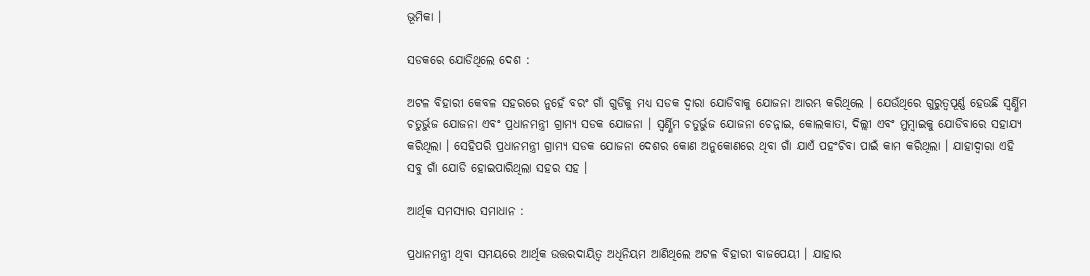ଭୂମିକା ।

ସଡକରେ ଯୋଡିଥିଲେ ଦେଶ :

ଅଟଳ ବିହାରୀ କେବଳ ସହରରେ ନୁହେଁ ବରଂ ଗାଁ ଗୁଡିକୁ ମଧ୍ୟ ସଡକ ଦ୍ବାରା ଯୋଡିବାକୁ ଯୋଜନା ଆରମ୍ଭ କରିଥିଲେ । ଯେଉଁଥିରେ ଗୁରୁତ୍ବପୂର୍ଣ୍ଣ ହେଉଛି ସ୍ବର୍ଣ୍ଣିମ ଚତୁର୍ଭୁଜ ଯୋଜନା ଏବଂ ପ୍ରଧାନମନ୍ତ୍ରୀ ଗ୍ରାମ୍ୟ ସଡକ ଯୋଜନା । ସ୍ବର୍ଣ୍ଣିମ ଚତୁର୍ଭୁଜ ଯୋଜନା ଚେନ୍ନାଇ, କୋଲକାତା, ଦିଲ୍ଲୀ ଏବଂ ମୁମ୍ବାଇକୁ ଯୋଡିବାରେ ସହାଯ୍ୟ କରିଥିଲା । ସେହିପରି ପ୍ରଧାନମନ୍ତ୍ରୀ ଗ୍ରାମ୍ୟ ସଡକ ଯୋଜନା ଦେଶର କୋଣ ଅନୁକୋଣରେ ଥିବା ଗାଁ ଯାଏଁ ପହଂଚିବା ପାଇଁ କାମ କରିଥିଲା । ଯାହାଦ୍ବାରା ଏହି ସବୁ ଗାଁ ଯୋଡି ହୋଇପାରିଥିଲା ସହର ସହ ।

ଆର୍ଥିକ ସମସ୍ୟାର ସମାଧାନ :

ପ୍ରଧାନମନ୍ତ୍ରୀ ଥିବା ସମୟରେ ଆର୍ଥିକ ଉତ୍ତରଦାୟିତ୍ବ ଅଧିନିୟମ ଆଣିଥିଲେ ଅଟଳ ବିହାରୀ ବାଜପେୟୀ । ଯାହାର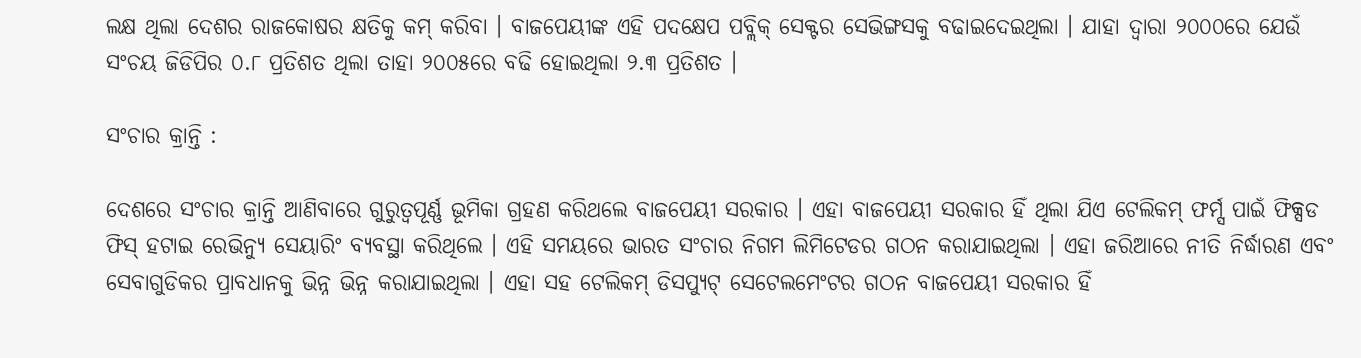ଲକ୍ଷ ଥିଲା ଦେଶର ରାଜକୋଷର କ୍ଷତିକୁ କମ୍ କରିବା । ବାଜପେୟୀଙ୍କ ଏହି ପଦକ୍ଷେପ ପବ୍ଲିକ୍ ସେକ୍ଟର ସେଭିଙ୍ଗସକୁ ବଢାଇଦେଇଥିଲା । ଯାହା ଦ୍ବାରା ୨୦୦୦ରେ ଯେଉଁ ସଂଚୟ ଜିଡିପିର ୦.୮ ପ୍ରତିଶତ ଥିଲା ତାହା ୨୦୦୫ରେ ବଢି ହୋଇଥିଲା ୨.୩ ପ୍ରତିଶତ ।

ସଂଚାର କ୍ରାନ୍ତି :

ଦେଶରେ ସଂଚାର କ୍ରାନ୍ତି ଆଣିବାରେ ଗୁରୁତ୍ବପୂର୍ଣ୍ଣ ଭୂମିକା ଗ୍ରହଣ କରିଥଲେ ବାଜପେୟୀ ସରକାର । ଏହା ବାଜପେୟୀ ସରକାର ହିଁ ଥିଲା ଯିଏ ଟେଲିକମ୍ ଫର୍ମ୍ସ ପାଇଁ ଫିକ୍ସଡ ଫିସ୍ ହଟାଇ ରେଭିନ୍ୟୁ ସେୟାରିଂ ବ୍ୟବସ୍ଥା କରିଥିଲେ । ଏହି ସମୟରେ ଭାରତ ସଂଚାର ନିଗମ ଲିମିଟେଡର ଗଠନ କରାଯାଇଥିଲା । ଏହା ଜରିଆରେ ନୀତି ନିର୍ଦ୍ଧାରଣ ଏବଂ ସେବାଗୁଡିକର ପ୍ରାବଧାନକୁ ଭିନ୍ନ ଭିନ୍ନ କରାଯାଇଥିଲା । ଏହା ସହ ଟେଲିକମ୍ ଡିସପ୍ୟୁଟ୍ ସେଟେଲମେଂଟର ଗଠନ ବାଜପେୟୀ ସରକାର ହିଁ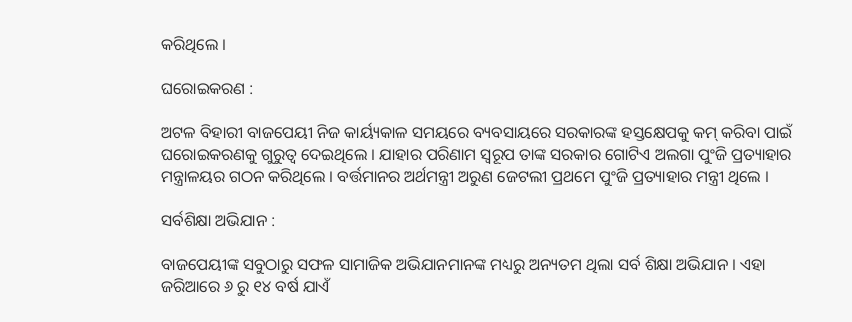କରିଥିଲେ ।

ଘରୋଇକରଣ :

ଅଟଳ ବିହାରୀ ବାଜପେୟୀ ନିଜ କାର୍ୟ୍ୟକାଳ ସମୟରେ ବ୍ୟବସାୟରେ ସରକାରଙ୍କ ହସ୍ତକ୍ଷେପକୁ କମ୍ କରିବା ପାଇଁ ଘରୋଇକରଣକୁ ଗୁରୁତ୍ବ ଦେଇଥିଲେ । ଯାହାର ପରିଣାମ ସ୍ବରୂପ ତାଙ୍କ ସରକାର ଗୋଟିଏ ଅଲଗା ପୁଂଜି ପ୍ରତ୍ୟାହାର ମନ୍ତ୍ରାଳୟର ଗଠନ କରିଥିଲେ । ବର୍ତ୍ତମାନର ଅର୍ଥମନ୍ତ୍ରୀ ଅରୁଣ ଜେଟଲୀ ପ୍ରଥମେ ପୁଂଜି ପ୍ରତ୍ୟାହାର ମନ୍ତ୍ରୀ ଥିଲେ ।

ସର୍ବଶିକ୍ଷା ଅଭିଯାନ :

ବାଜପେୟୀଙ୍କ ସବୁଠାରୁ ସଫଳ ସାମାଜିକ ଅଭିଯାନମାନଙ୍କ ମଧ୍ୟରୁ ଅନ୍ୟତମ ଥିଲା ସର୍ବ ଶିକ୍ଷା ଅଭିଯାନ । ଏହା ଜରିଆରେ ୬ ରୁ ୧୪ ବର୍ଷ ଯାଏଁ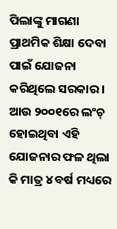ପିଲାଙ୍କୁ ମାଗଣା ପ୍ରାଥମିକ ଶିକ୍ଷା ଦେବା ପାଇଁ ଯୋଜନା କରିଥିଲେ ସରକାର । ଆଉ ୨୦୦୧ରେ ଲଂଚ୍ ହୋଇଥିବା ଏହି ଯୋଜନାର ଫଳ ଥିଲା କି ମାତ୍ର ୪ ବର୍ଷ ମଧ୍ୟରେ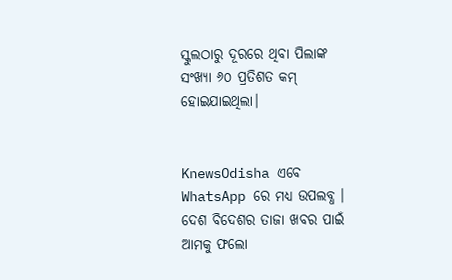ସ୍କୁଲଠାରୁ ଦୂରରେ ଥିବା ପିଲାଙ୍କ ସଂଖ୍ୟା ୬୦ ପ୍ରତିଶତ କମ୍ ହୋଇଯାଇଥିଲା।


KnewsOdisha ଏବେ WhatsApp ରେ ମଧ୍ୟ ଉପଲବ୍ଧ । ଦେଶ ବିଦେଶର ତାଜା ଖବର ପାଇଁ ଆମକୁ ଫଲୋ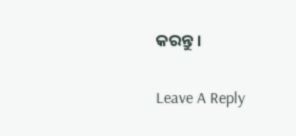କରନ୍ତୁ ।

Leave A Reply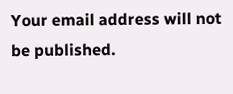Your email address will not be published.